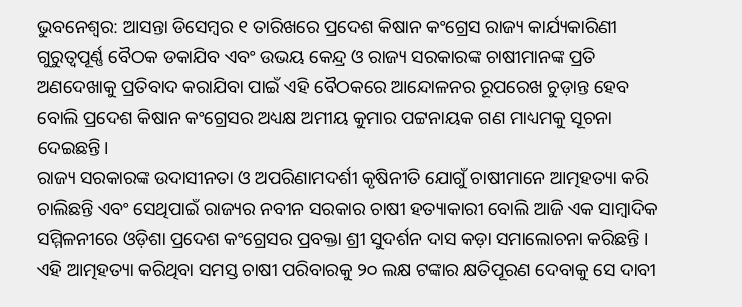ଭୁବନେଶ୍ୱର: ଆସନ୍ତା ଡିସେମ୍ବର ୧ ତାରିଖରେ ପ୍ରଦେଶ କିଷାନ କଂଗ୍ରେସ ରାଜ୍ୟ କାର୍ଯ୍ୟକାରିଣୀ ଗୁରୁତ୍ୱପୂର୍ଣ୍ଣ ବୈଠକ ଡକାଯିବ ଏବଂ ଉଭୟ କେନ୍ଦ୍ର ଓ ରାଜ୍ୟ ସରକାରଙ୍କ ଚାଷୀମାନଙ୍କ ପ୍ରତି ଅଣଦେଖାକୁ ପ୍ରତିବାଦ କରାଯିବା ପାଇଁ ଏହି ବୈଠକରେ ଆନ୍ଦୋଳନର ରୂପରେଖ ଚୁଡ଼ାନ୍ତ ହେବ ବୋଲି ପ୍ରଦେଶ କିଷାନ କଂଗ୍ରେସର ଅଧ୍ୟକ୍ଷ ଅମୀୟ କୁମାର ପଟ୍ଟନାୟକ ଗଣ ମାଧ୍ୟମକୁ ସୂଚନା ଦେଇଛନ୍ତି।
ରାଜ୍ୟ ସରକାରଙ୍କ ଉଦାସୀନତା ଓ ଅପରିଣାମଦର୍ଶୀ କୃଷିନୀତି ଯୋଗୁଁ ଚାଷୀମାନେ ଆତ୍ମହତ୍ୟା କରି ଚାଲିଛନ୍ତି ଏବଂ ସେଥିପାଇଁ ରାଜ୍ୟର ନବୀନ ସରକାର ଚାଷୀ ହତ୍ୟାକାରୀ ବୋଲି ଆଜି ଏକ ସାମ୍ବାଦିକ ସମ୍ମିଳନୀରେ ଓଡ଼ିଶା ପ୍ରଦେଶ କଂଗ୍ରେସର ପ୍ରବକ୍ତା ଶ୍ରୀ ସୁଦର୍ଶନ ଦାସ କଡ଼ା ସମାଲୋଚନା କରିଛନ୍ତି । ଏହି ଆତ୍ମହତ୍ୟା କରିଥିବା ସମସ୍ତ ଚାଷୀ ପରିବାରକୁ ୨୦ ଲକ୍ଷ ଟଙ୍କାର କ୍ଷତିପୂରଣ ଦେବାକୁ ସେ ଦାବୀ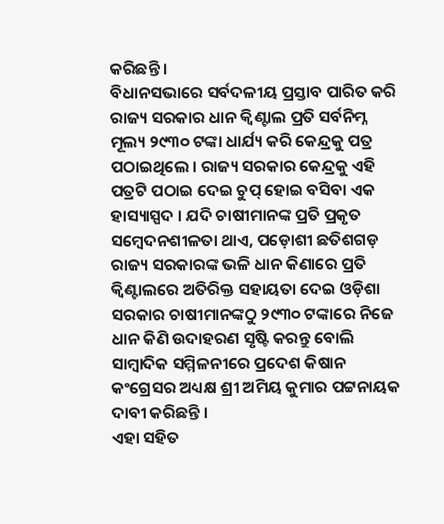କରିଛନ୍ତି ।
ବିଧାନସଭାରେ ସର୍ବଦଳୀୟ ପ୍ରସ୍ତାବ ପାରିତ କରି ରାଜ୍ୟ ସରକାର ଧାନ କ୍ୱିଣ୍ଟାଲ ପ୍ରତି ସର୍ବନିମ୍ନ ମୂଲ୍ୟ ୨୯୩୦ ଟଙ୍କା ଧାର୍ଯ୍ୟ କରି କେନ୍ଦ୍ରକୁ ପତ୍ର ପଠାଇଥିଲେ । ରାଜ୍ୟ ସରକାର କେନ୍ଦ୍ରକୁ ଏହି ପତ୍ରଟି ପଠାଇ ଦେଇ ଚୁପ୍ ହୋଇ ବସିବା ଏକ ହାସ୍ୟାସ୍ପଦ । ଯଦି ଚାଷୀମାନଙ୍କ ପ୍ରତି ପ୍ରକୃତ ସମ୍ବେଦନଶୀଳତା ଥାଏ, ପଡ଼ୋଶୀ ଛତିଶଗଡ଼ ରାଜ୍ୟ ସରକାରଙ୍କ ଭଳି ଧାନ କିଣାରେ ପ୍ରତି କ୍ୱିଣ୍ଟାଲରେ ଅତିରିକ୍ତ ସହାୟତା ଦେଇ ଓଡ଼ିଶା ସରକାର ଚାଷୀମାନଙ୍କଠୁ ୨୯୩୦ ଟଙ୍କାରେ ନିଜେ ଧାନ କିଣି ଉଦାହରଣ ସୃଷ୍ଟି କରନ୍ତୁ ବୋଲି ସାମ୍ବାଦିକ ସମ୍ମିଳନୀରେ ପ୍ରଦେଶ କିଷାନ କଂଗ୍ରେସର ଅଧ୍ୟକ୍ଷ ଶ୍ରୀ ଅମିୟ କୁମାର ପଟ୍ଟନାୟକ ଦାବୀ କରିଛନ୍ତି ।
ଏହା ସହିତ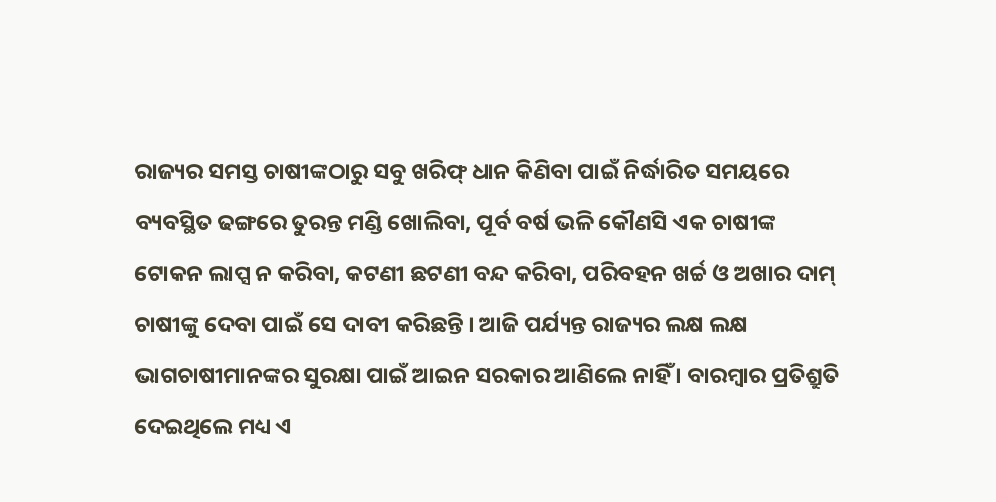ରାଜ୍ୟର ସମସ୍ତ ଚାଷୀଙ୍କଠାରୁ ସବୁ ଖରିଫ୍ ଧାନ କିଣିବା ପାଇଁ ନିର୍ଦ୍ଧାରିତ ସମୟରେ ବ୍ୟବସ୍ଥିତ ଢଙ୍ଗରେ ତୁରନ୍ତ ମଣ୍ଡି ଖୋଲିବା, ପୂର୍ବ ବର୍ଷ ଭଳି କୌଣସି ଏକ ଚାଷୀଙ୍କ ଟୋକନ ଲାପ୍ସ ନ କରିବା, କଟଣୀ ଛଟଣୀ ବନ୍ଦ କରିବା, ପରିବହନ ଖର୍ଚ୍ଚ ଓ ଅଖାର ଦାମ୍ ଚାଷୀଙ୍କୁ ଦେବା ପାଇଁ ସେ ଦାବୀ କରିଛନ୍ତି । ଆଜି ପର୍ଯ୍ୟନ୍ତ ରାଜ୍ୟର ଲକ୍ଷ ଲକ୍ଷ ଭାଗଚାଷୀମାନଙ୍କର ସୁରକ୍ଷା ପାଇଁ ଆଇନ ସରକାର ଆଣିଲେ ନାହିଁ । ବାରମ୍ବାର ପ୍ରତିଶ୍ରୁତି ଦେଇଥିଲେ ମଧ୍ୟ ଏ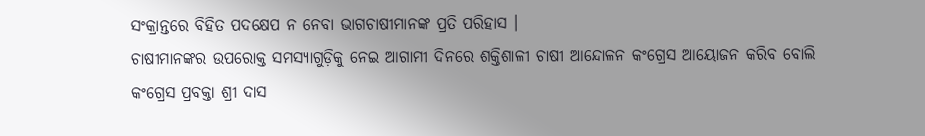ସଂକ୍ରାନ୍ତରେ ବିହିତ ପଦକ୍ଷେପ ନ ନେବା ଭାଗଚାଷୀମାନଙ୍କ ପ୍ରତି ପରିହାସ ।
ଚାଷୀମାନଙ୍କର ଉପରୋକ୍ତ ସମସ୍ୟାଗୁଡ଼ିକୁ ନେଇ ଆଗାମୀ ଦିନରେ ଶକ୍ତିଶାଳୀ ଚାଷୀ ଆନ୍ଦୋଳନ କଂଗ୍ରେସ ଆୟୋଜନ କରିବ ବୋଲି କଂଗ୍ରେସ ପ୍ରବକ୍ତା ଶ୍ରୀ ଦାସ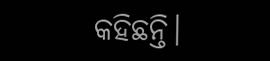କହିଛନ୍ତି।